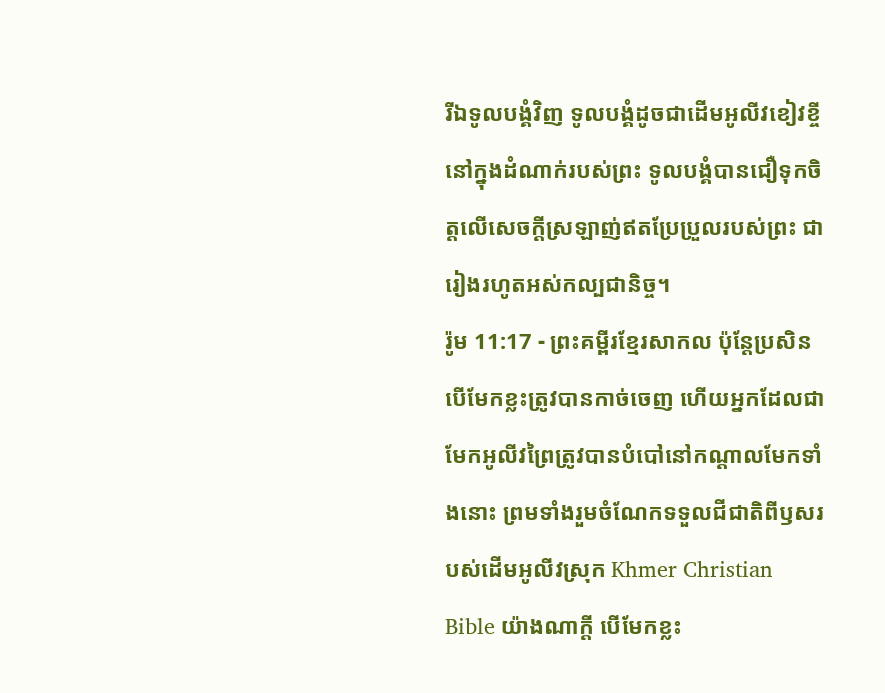រីឯទូលបង្គំវិញ ទូលបង្គំដូចជាដើមអូលីវខៀវខ្ចីនៅក្នុងដំណាក់របស់ព្រះ ទូលបង្គំបានជឿទុកចិត្តលើសេចក្ដីស្រឡាញ់ឥតប្រែប្រួលរបស់ព្រះ ជារៀងរហូតអស់កល្បជានិច្ច។
រ៉ូម 11:17 - ព្រះគម្ពីរខ្មែរសាកល ប៉ុន្តែប្រសិនបើមែកខ្លះត្រូវបានកាច់ចេញ ហើយអ្នកដែលជាមែកអូលីវព្រៃត្រូវបានបំបៅនៅកណ្ដាលមែកទាំងនោះ ព្រមទាំងរួមចំណែកទទួលជីជាតិពីឫសរបស់ដើមអូលីវស្រុក Khmer Christian Bible យ៉ាងណាក្ដី បើមែកខ្លះ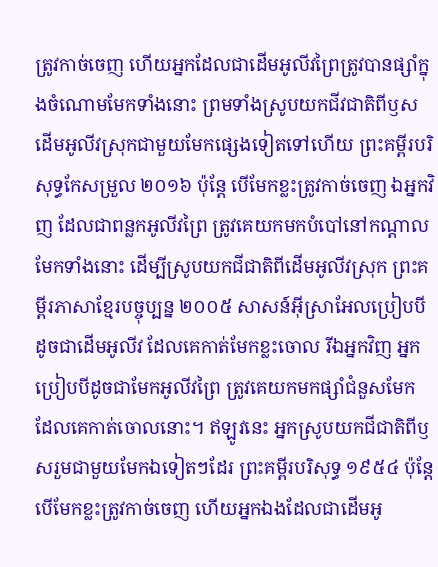ត្រូវកាច់ចេញ ហើយអ្នកដែលជាដើមអូលីវព្រៃត្រូវបានផ្សាំក្នុងចំណោមមែកទាំងនោះ ព្រមទាំងស្រូបយកជីវជាតិពីឫសដើមអូលីវស្រុកជាមួយមែកផ្សេងទៀតទៅហើយ ព្រះគម្ពីរបរិសុទ្ធកែសម្រួល ២០១៦ ប៉ុន្តែ បើមែកខ្លះត្រូវកាច់ចេញ ឯអ្នកវិញ ដែលជាពន្លកអូលីវព្រៃ ត្រូវគេយកមកបំបៅនៅកណ្តាល មែកទាំងនោះ ដើម្បីស្រូបយកជីជាតិពីដើមអូលីវស្រុក ព្រះគម្ពីរភាសាខ្មែរបច្ចុប្បន្ន ២០០៥ សាសន៍អ៊ីស្រាអែលប្រៀបបីដូចជាដើមអូលីវ ដែលគេកាត់មែកខ្លះចោល រីឯអ្នកវិញ អ្នកប្រៀបបីដូចជាមែកអូលីវព្រៃ ត្រូវគេយកមកផ្សាំជំនួសមែក ដែលគេកាត់ចោលនោះ។ ឥឡូវនេះ អ្នកស្រូបយកជីជាតិពីឫសរួមជាមួយមែកឯទៀតៗដែរ ព្រះគម្ពីរបរិសុទ្ធ ១៩៥៤ ប៉ុន្តែ បើមែកខ្លះត្រូវកាច់ចេញ ហើយអ្នកឯងដែលជាដើមអូ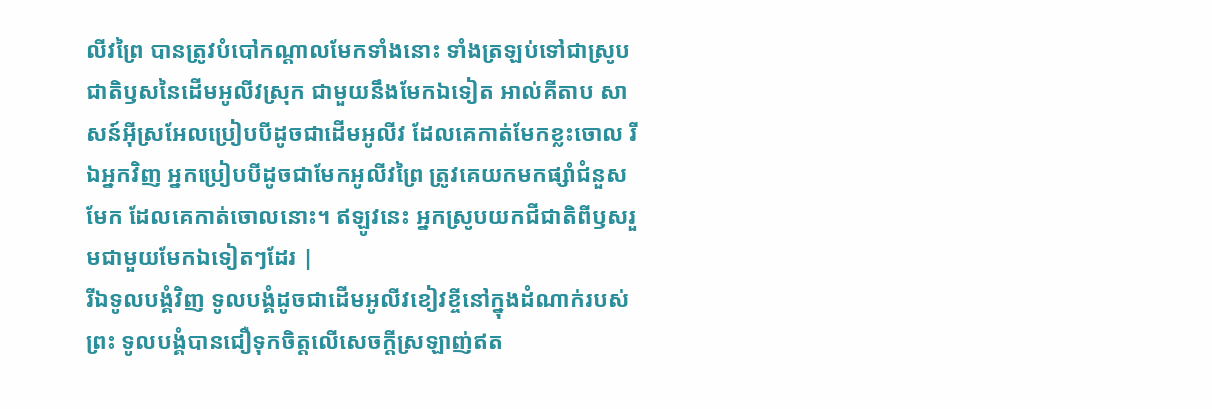លីវព្រៃ បានត្រូវបំបៅកណ្តាលមែកទាំងនោះ ទាំងត្រឡប់ទៅជាស្រូបជាតិឫសនៃដើមអូលីវស្រុក ជាមួយនឹងមែកឯទៀត អាល់គីតាប សាសន៍អ៊ីស្រអែលប្រៀបបីដូចជាដើមអូលីវ ដែលគេកាត់មែកខ្លះចោល រីឯអ្នកវិញ អ្នកប្រៀបបីដូចជាមែកអូលីវព្រៃ ត្រូវគេយកមកផ្សាំជំនួសមែក ដែលគេកាត់ចោលនោះ។ ឥឡូវនេះ អ្នកស្រូបយកជីជាតិពីឫសរួមជាមួយមែកឯទៀតៗដែរ |
រីឯទូលបង្គំវិញ ទូលបង្គំដូចជាដើមអូលីវខៀវខ្ចីនៅក្នុងដំណាក់របស់ព្រះ ទូលបង្គំបានជឿទុកចិត្តលើសេចក្ដីស្រឡាញ់ឥត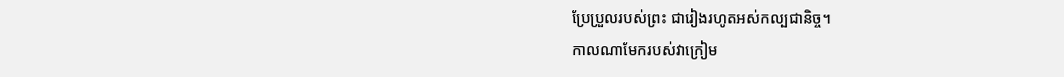ប្រែប្រួលរបស់ព្រះ ជារៀងរហូតអស់កល្បជានិច្ច។
កាលណាមែករបស់វាក្រៀម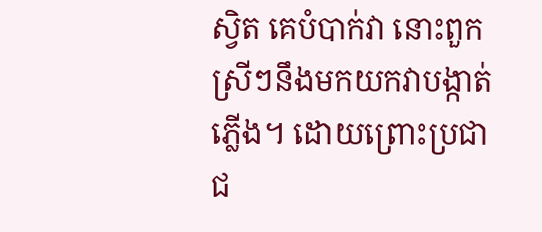ស្វិត គេបំបាក់វា នោះពួកស្រីៗនឹងមកយកវាបង្កាត់ភ្លើង។ ដោយព្រោះប្រជាជ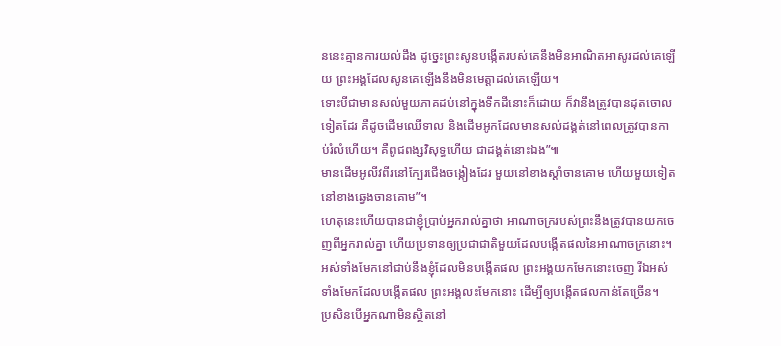ននេះគ្មានការយល់ដឹង ដូច្នេះព្រះសូនបង្កើតរបស់គេនឹងមិនអាណិតអាសូរដល់គេឡើយ ព្រះអង្គដែលសូនគេឡើងនឹងមិនមេត្តាដល់គេឡើយ។
ទោះបីជាមានសល់មួយភាគដប់នៅក្នុងទឹកដីនោះក៏ដោយ ក៏វានឹងត្រូវបានដុតចោលទៀតដែរ គឺដូចដើមឈើទាល និងដើមអូកដែលមានសល់ដង្គត់នៅពេលត្រូវបានកាប់រំលំហើយ។ គឺពូជពង្សវិសុទ្ធហើយ ជាដង្គត់នោះឯង”៕
មានដើមអូលីវពីរនៅក្បែរជើងចង្កៀងដែរ មួយនៅខាងស្ដាំចានគោម ហើយមួយទៀតនៅខាងឆ្វេងចានគោម”។
ហេតុនេះហើយបានជាខ្ញុំប្រាប់អ្នករាល់គ្នាថា អាណាចក្ររបស់ព្រះនឹងត្រូវបានយកចេញពីអ្នករាល់គ្នា ហើយប្រទានឲ្យប្រជាជាតិមួយដែលបង្កើតផលនៃអាណាចក្រនោះ។
អស់ទាំងមែកនៅជាប់នឹងខ្ញុំដែលមិនបង្កើតផល ព្រះអង្គយកមែកនោះចេញ រីឯអស់ទាំងមែកដែលបង្កើតផល ព្រះអង្គលះមែកនោះ ដើម្បីឲ្យបង្កើតផលកាន់តែច្រើន។
ប្រសិនបើអ្នកណាមិនស្ថិតនៅ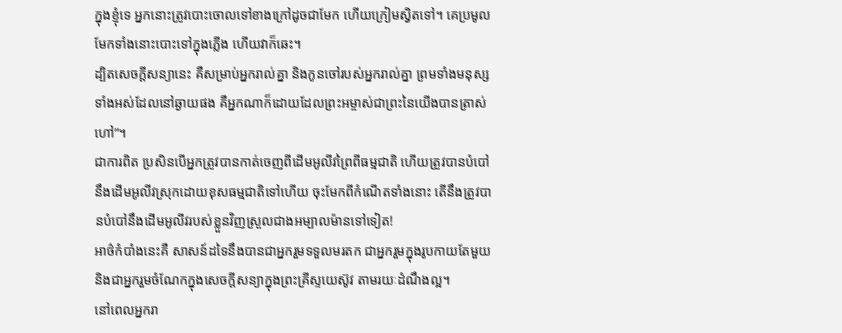ក្នុងខ្ញុំទេ អ្នកនោះត្រូវបោះចោលទៅខាងក្រៅដូចជាមែក ហើយក្រៀមស្វិតទៅ។ គេប្រមូលមែកទាំងនោះបោះទៅក្នុងភ្លើង ហើយវាក៏ឆេះ។
ដ្បិតសេចក្ដីសន្យានេះ គឺសម្រាប់អ្នករាល់គ្នា និងកូនចៅរបស់អ្នករាល់គ្នា ព្រមទាំងមនុស្សទាំងអស់ដែលនៅឆ្ងាយផង គឺអ្នកណាក៏ដោយដែលព្រះអម្ចាស់ជាព្រះនៃយើងបានត្រាស់ហៅ”។
ជាការពិត ប្រសិនបើអ្នកត្រូវបានកាត់ចេញពីដើមអូលីវព្រៃពីធម្មជាតិ ហើយត្រូវបានបំបៅនឹងដើមអូលីវស្រុកដោយខុសធម្មជាតិទៅហើយ ចុះមែកពីកំណើតទាំងនោះ តើនឹងត្រូវបានបំបៅនឹងដើមអូលីវរបស់ខ្លួនវិញស្រួលជាងអម្បាលម៉ានទៅទៀត!
អាថ៌កំបាំងនេះគឺ សាសន៍ដទៃនឹងបានជាអ្នករួមទទួលមរតក ជាអ្នករួមក្នុងរូបកាយតែមួយ និងជាអ្នករួមចំណែកក្នុងសេចក្ដីសន្យាក្នុងព្រះគ្រីស្ទយេស៊ូវ តាមរយៈដំណឹងល្អ។
នៅពេលអ្នករា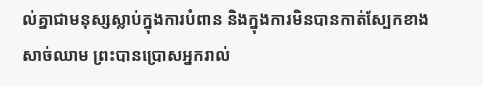ល់គ្នាជាមនុស្សស្លាប់ក្នុងការបំពាន និងក្នុងការមិនបានកាត់ស្បែកខាងសាច់ឈាម ព្រះបានប្រោសអ្នករាល់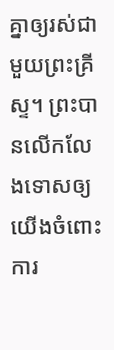គ្នាឲ្យរស់ជាមួយព្រះគ្រីស្ទ។ ព្រះបានលើកលែងទោសឲ្យយើងចំពោះការ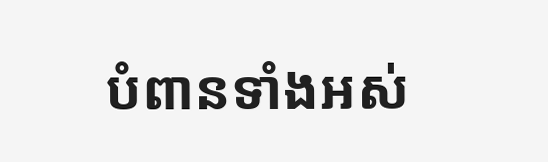បំពានទាំងអស់